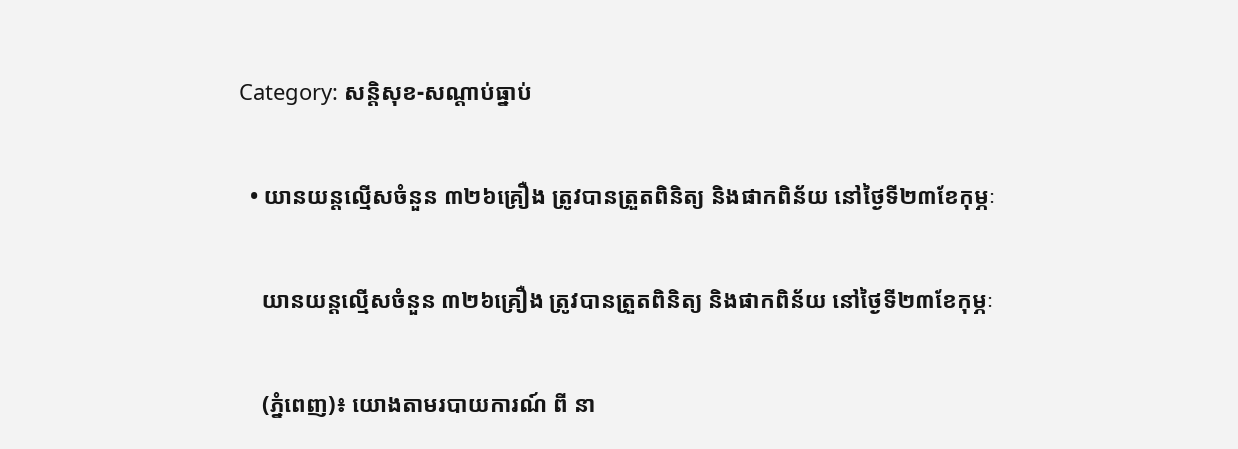Category: សន្តិសុខ-សណ្តាប់ធ្នាប់

  • យានយន្តល្មើសចំនួន ៣២៦គ្រឿង ត្រូវបានត្រួតពិនិត្យ និងផាកពិន័យ នៅថ្ងៃទី២៣ខែកុម្ភៈ

    យានយន្តល្មើសចំនួន ៣២៦គ្រឿង ត្រូវបានត្រួតពិនិត្យ និងផាកពិន័យ នៅថ្ងៃទី២៣ខែកុម្ភៈ

    (ភ្នំពេញ)៖ យោងតាមរបាយការណ៍ ពី នា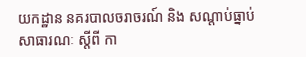យកដ្ឋាន នគរបាលចរាចរណ៍ និង សណ្តាប់ធ្នាប់សាធារណៈ ស្តីពី កា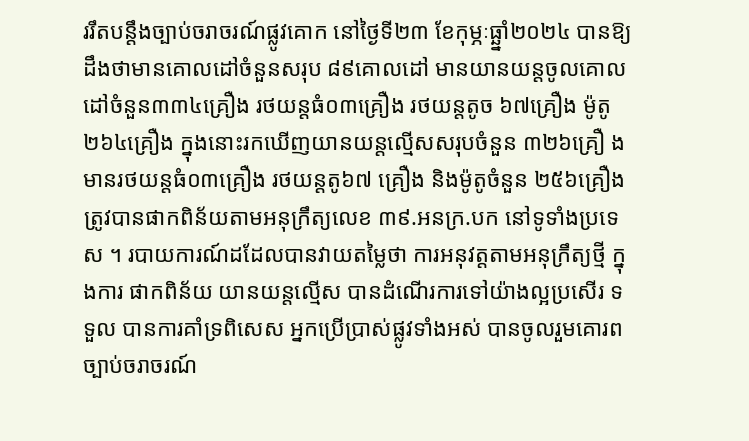ររឹតបន្ដឹងច្បាប់ចរាចរណ៍ផ្លូវគោក នៅថ្ងៃទី២៣ ខែកុម្ភៈធ្ឆ្នាំ២០២៤ បានឱ្យដឹងថាមានគោលដៅចំនួនសរុប ៨៩គោលដៅ មានយានយន្តចូលគោលដៅចំនួន៣៣៤គ្រឿង រថយន្តធំ០៣គ្រឿង រថយន្តតូច ៦៧គ្រឿង ម៉ូតូ ២៦៤គ្រឿង ក្នុងនោះរកឃើញយានយន្តល្មើសសរុបចំនួន ៣២៦គ្រឿ ងមានរថយន្តធំ០៣គ្រឿង រថយន្តតូ៦៧ គ្រឿង និងម៉ូតូចំនួន ២៥៦គ្រឿង ត្រូវបានផាកពិន័យតាមអនុក្រឹត្យលេខ ៣៩.អនក្រ.បក នៅទូទាំងប្រទេស ។ របាយការណ៍ដដែលបានវាយតម្លៃថា ការអនុវត្តតាមអនុក្រឹត្យថ្មី ក្នុងការ ផាកពិន័យ យានយន្តល្មើស បានដំណើរការទៅយ៉ាងល្អប្រសើរ ទទួល បានការគាំទ្រពិសេស អ្នកប្រើប្រាស់ផ្លូវទាំងអស់ បានចូលរួមគោរព ច្បាប់ចរាចរណ៍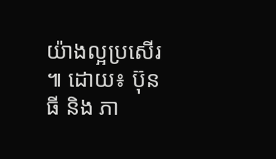យ៉ាងល្អប្រសើរ ៕ ដោយ៖ ប៊ុនធី និង ភា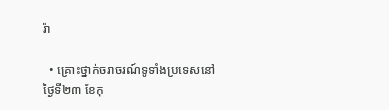រ៉ា

  • គ្រោះថ្នាក់ចរាចរណ៍ទូទាំងប្រទេសនៅថ្ងៃទី២៣ ខែកុ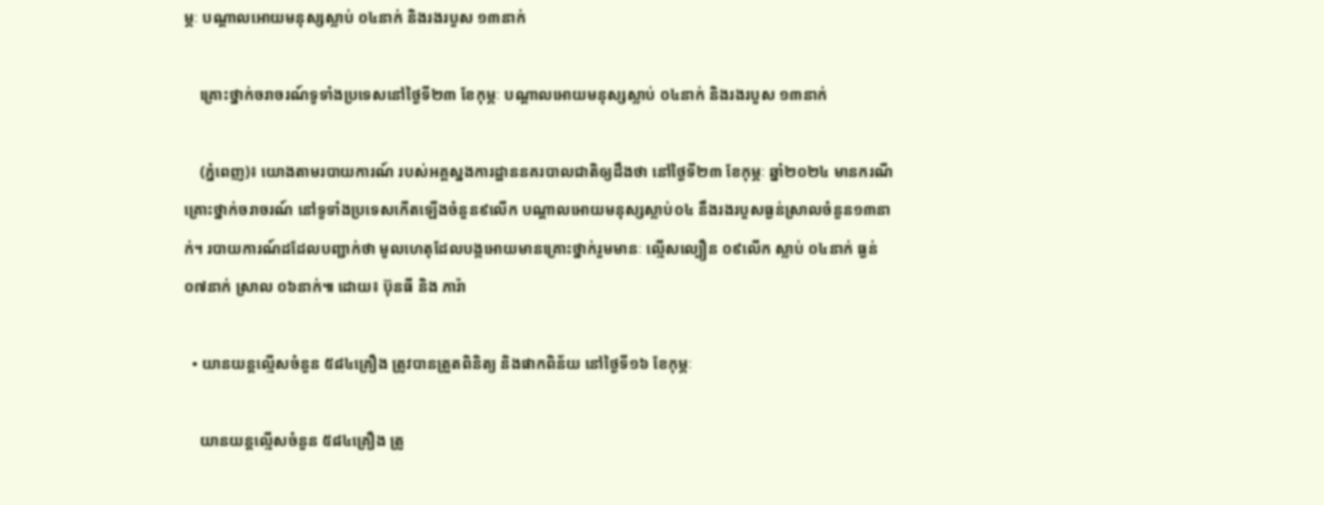ម្ភៈ បណ្តាលអោយមនុស្សស្លាប់ ០៤នាក់ និងរងរបួស ១៣នាក់

    គ្រោះថ្នាក់ចរាចរណ៍ទូទាំងប្រទេសនៅថ្ងៃទី២៣ ខែកុម្ភៈ បណ្តាលអោយមនុស្សស្លាប់ ០៤នាក់ និងរងរបួស ១៣នាក់

    (ភ្នំពេញ)៖ យោងតាមរបាយការណ៍ របស់អគ្គស្នងការដ្ឋាននគរបាលជាតិឲ្យដឹងថា នៅថ្ងៃទី២៣ ខែកុម្ភៈ ឆ្នាំ២០២៤ មានករណីគ្រោះថ្នាក់ចរាចរណ៍ នៅទូទាំងប្រទេសកើតឡើងចំនួន៩លើក បណ្តាលអោយមនុស្សស្លាប់០៤ នឹងរងរបួសធ្ងន់ស្រាលចំនួន១៣នាក់។ របាយការណ៍ដដែលបញ្ជាក់ថា មូលហេតុដែលបង្កអោយមានគ្រោះថ្នាក់រួមមានៈ ល្មើសល្បឿន ០៩លើក ស្លាប់ ០៤នាក់ ធ្ងន់ ០៧នាក់ ស្រាល ០៦នាក់៕ ដោយ៖ ប៊ុនធី និង ភារ៉ា

  • យានយន្តល្មើសចំនួន ៥៨៤គ្រឿង ត្រូវបានត្រួតពិនិត្យ និងផាកពិន័យ នៅថ្ងៃទី១៦ ខែកុម្ភៈ

    យានយន្តល្មើសចំនួន ៥៨៤គ្រឿង ត្រូ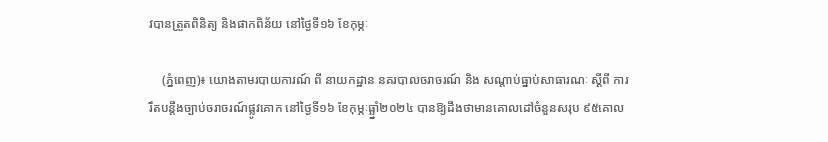វបានត្រួតពិនិត្យ និងផាកពិន័យ នៅថ្ងៃទី១៦ ខែកុម្ភៈ

    (ភ្នំពេញ)៖ យោងតាមរបាយការណ៍ ពី នាយកដ្ឋាន នគរបាលចរាចរណ៍ និង សណ្តាប់ធ្នាប់សាធារណៈ ស្តីពី ការរឹតបន្ដឹងច្បាប់ចរាចរណ៍ផ្លូវគោក នៅថ្ងៃទី១៦ ខែកុម្ភៈធ្ឆ្នាំ២០២៤ បានឱ្យដឹងថាមានគោលដៅចំនួនសរុប ៩៥គោល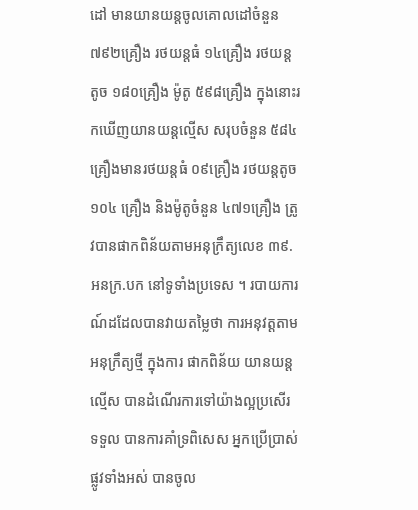ដៅ មានយានយន្តចូលគោលដៅចំនួន៧៩២គ្រឿង រថយន្តធំ ១៤គ្រឿង រថយន្តតូច ១៨០គ្រឿង ម៉ូតូ ៥៩៨គ្រឿង ក្នុងនោះរកឃើញយានយន្តល្មើស សរុបចំនួន ៥៨៤គ្រឿងមានរថយន្តធំ ០៩គ្រឿង រថយន្តតូច ១០៤ គ្រឿង និងម៉ូតូចំនួន ៤៧១គ្រឿង ត្រូវបានផាកពិន័យតាមអនុក្រឹត្យលេខ ៣៩.អនក្រ.បក នៅទូទាំងប្រទេស ។ របាយការណ៍ដដែលបានវាយតម្លៃថា ការអនុវត្តតាមអនុក្រឹត្យថ្មី ក្នុងការ ផាកពិន័យ យានយន្តល្មើស បានដំណើរការទៅយ៉ាងល្អប្រសើរ ទទួល បានការគាំទ្រពិសេស អ្នកប្រើប្រាស់ផ្លូវទាំងអស់ បានចូល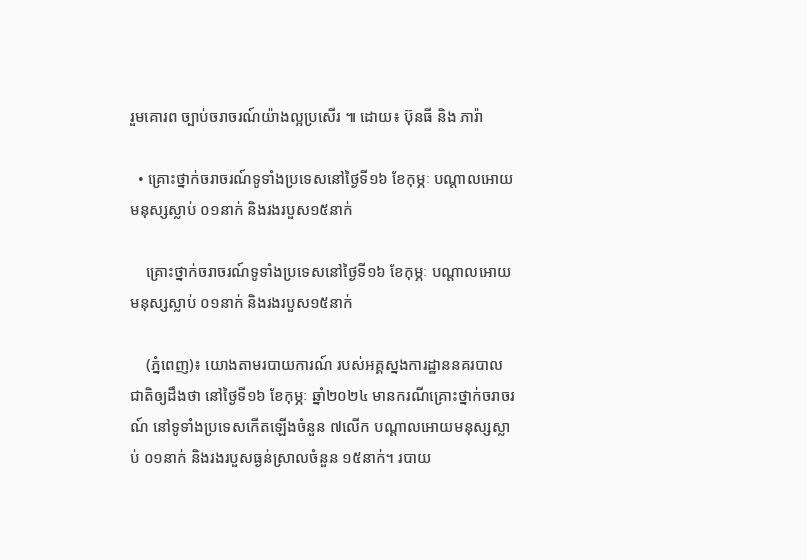រួមគោរព ច្បាប់ចរាចរណ៍យ៉ាងល្អប្រសើរ ៕ ដោយ៖ ប៊ុនធី និង ភារ៉ា

  • គ្រោះថ្នាក់ចរាចរណ៍ទូទាំងប្រទេសនៅថ្ងៃទី១៦ ខែកុម្ភៈ បណ្តាលអោយមនុស្សស្លាប់ ០១នាក់ និងរងរបួស១៥នាក់

    គ្រោះថ្នាក់ចរាចរណ៍ទូទាំងប្រទេសនៅថ្ងៃទី១៦ ខែកុម្ភៈ បណ្តាលអោយមនុស្សស្លាប់ ០១នាក់ និងរងរបួស១៥នាក់

    (ភ្នំពេញ)៖ យោងតាមរបាយការណ៍ របស់អគ្គស្នងការដ្ឋាននគរបាលជាតិឲ្យដឹងថា នៅថ្ងៃទី១៦ ខែកុម្ភៈ ឆ្នាំ២០២៤ មានករណីគ្រោះថ្នាក់ចរាចរណ៍ នៅទូទាំងប្រទេសកើតឡើងចំនួន ៧លើក បណ្តាលអោយមនុស្សស្លាប់ ០១នាក់ និងរងរបួសធ្ងន់ស្រាលចំនួន ១៥នាក់។ របាយ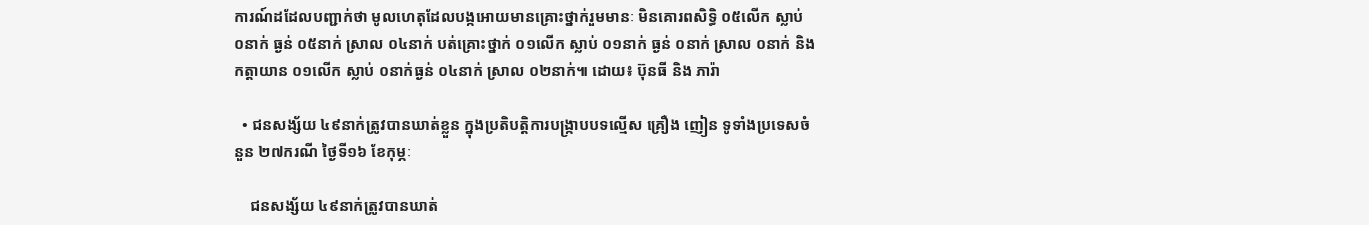ការណ៍ដដែលបញ្ជាក់ថា មូលហេតុដែលបង្កអោយមានគ្រោះថ្នាក់រួមមានៈ មិនគោរពសិទ្ធិ ០៥លើក ស្លាប់ ០នាក់ ធ្ងន់ ០៥នាក់ ស្រាល ០៤នាក់ បត់គ្រោះថ្នាក់ ០១លើក ស្លាប់ ០១នាក់ ធ្ងន់ ០នាក់ ស្រាល ០នាក់ និងកត្តាយាន ០១លើក ស្លាប់ ០នាក់ធ្ងន់ ០៤នាក់ ស្រាល ០២នាក់៕ ដោយ៖ ប៊ុនធី និង ភារ៉ា

  • ជនសង្ស័យ ៤៩នាក់ត្រូវបានឃាត់ខ្លួន ក្នុងប្រតិបត្តិការបង្ក្រាបបទល្មើស គ្រឿង ញៀន ទូទាំងប្រទេសចំនួន ២៧ករណី ថ្ងៃទី១៦ ខែកុម្ភៈ

    ជនសង្ស័យ ៤៩នាក់ត្រូវបានឃាត់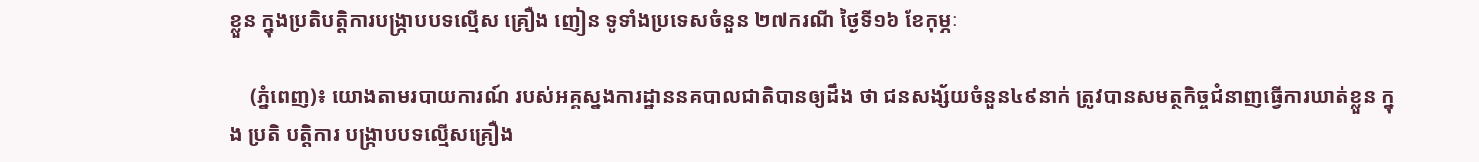ខ្លួន ក្នុងប្រតិបត្តិការបង្ក្រាបបទល្មើស គ្រឿង ញៀន ទូទាំងប្រទេសចំនួន ២៧ករណី ថ្ងៃទី១៦ ខែកុម្ភៈ

    (ភ្នំពេញ)៖ យោងតាមរបាយការណ៍ របស់អគ្គស្នងការដ្ឋាននគបាលជាតិបានឲ្យដឹង ថា ជនសង្ស័យចំនួន៤៩នាក់ ត្រូវបានសមត្ថកិច្ចជំនាញធ្វេីការឃាត់ខ្លួន ក្នុង ប្រតិ បត្តិការ បង្ក្រាបបទល្មើសគ្រឿង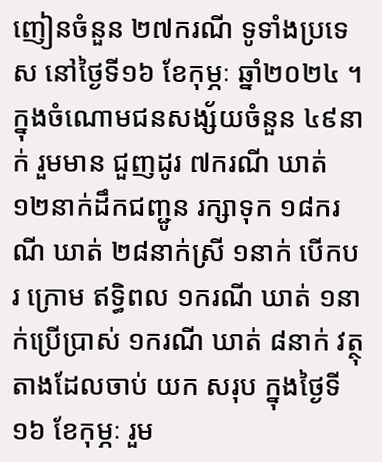ញៀនចំនួន ២៧ករណី ទូទាំងប្រទេស នៅថ្ងៃទី១៦ ខែកុម្ភៈ ឆ្នាំ២០២៤ ។ ក្នុងចំណោមជនសង្ស័យចំនួន ៤៩នាក់ រួមមាន ជួញដូរ ៧ករណី ឃាត់ ១២នាក់ដឹកជញ្ជូន រក្សាទុក ១៨ករណី ឃាត់ ២៨នាក់ស្រី ១នាក់ បើកបរ ក្រោម ឥទ្ធិពល ១ករណី ឃាត់ ១នាក់ប្រើប្រាស់ ១ករណី ឃាត់ ៨នាក់ វត្ថុតាងដែលចាប់ យក សរុប ក្នុងថ្ងៃទី១៦ ខែកុម្ភៈ រួម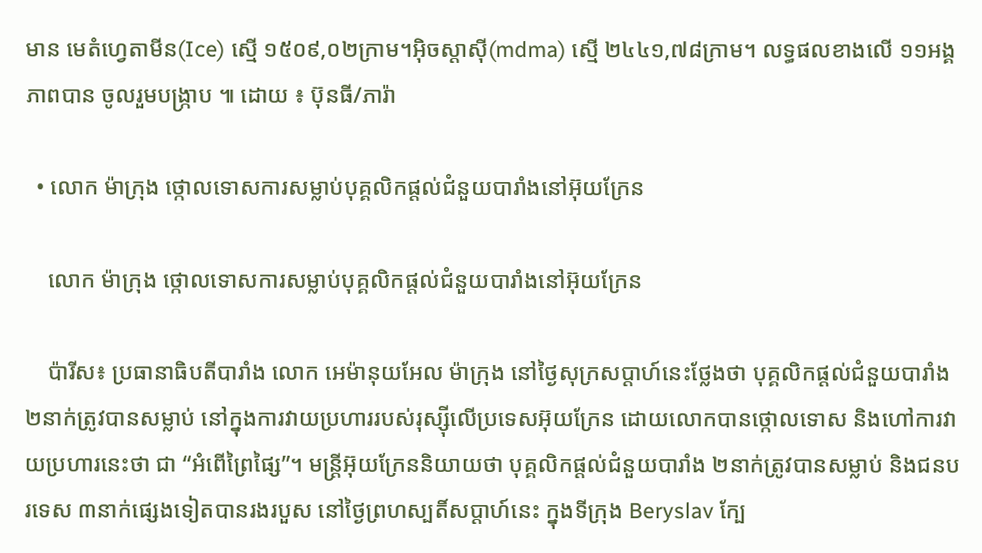មាន មេតំហ្វេតាមីន(Ice) ស្មើ ១៥០៩,០២ក្រាម។អុិចស្តាសុី(mdma) ស្មើ ២៤៤១,៧៨ក្រាម។ លទ្ធផលខាងលើ ១១អង្គភាពបាន ចូលរួមបង្ក្រាប ៕ ដោយ ៖ ប៊ុនធី/ភារ៉ា

  • លោក ម៉ាក្រុង ថ្កោលទោសការសម្លាប់បុគ្គលិកផ្តល់ជំនួយបារាំងនៅអ៊ុយក្រែន

    លោក ម៉ាក្រុង ថ្កោលទោសការសម្លាប់បុគ្គលិកផ្តល់ជំនួយបារាំងនៅអ៊ុយក្រែន

    ប៉ារីស៖ ប្រធានាធិបតីបារាំង លោក អេម៉ានុយអែល ម៉ាក្រុង នៅថ្ងៃសុក្រសប្តាហ៍នេះថ្លែងថា បុគ្គលិកផ្តល់ជំនួយបារាំង ២នាក់ត្រូវបានសម្លាប់ នៅក្នុងការវាយប្រហាររបស់រុស្ស៊ីលើប្រទេសអ៊ុយក្រែន ដោយលោកបានថ្កោលទោស និងហៅការវាយប្រហារនេះថា ជា “អំពើព្រៃផ្សៃ”។ មន្ត្រីអ៊ុយក្រែននិយាយថា បុគ្គលិកផ្តល់ជំនួយបារាំង ២នាក់ត្រូវបានសម្លាប់ និងជនបរទេស ៣នាក់ផ្សេងទៀតបានរងរបួស នៅថ្ងៃព្រហស្បតិ៍សប្តាហ៍នេះ ក្នុងទីក្រុង Beryslav ក្បែ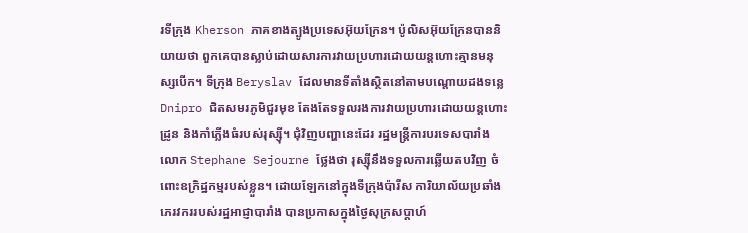រទីក្រុង Kherson ភាគខាងត្បូងប្រទេសអ៊ុយក្រែន។ ប៉ូលិសអ៊ុយក្រែនបាននិយាយថា ពួកគេបានស្លាប់ដោយសារការវាយប្រហារដោយយន្តហោះគ្មានមនុស្សបើក។ ទីក្រុង Beryslav ដែលមានទីតាំងស្ថិតនៅតាមបណ្តោយដងទន្លេ Dnipro ជិតសមរភូមិជួរមុខ តែងតែទទួលរងការវាយប្រហារដោយយន្តហោះដ្រូន និងកាំភ្លើងធំរបស់រុស្ស៊ី។ ជុំវិញបញ្ហានេះដែរ រដ្ឋមន្ត្រីការបរទេសបារាំង លោក Stephane Sejourne ថ្លែងថា រុស្ស៊ីនឹងទទួលការឆ្លើយតបវិញ ចំពោះឧក្រិដ្ឋកម្មរបស់ខ្លួន។ ដោយឡែកនៅក្នុងទីក្រុងប៉ារីស ការិយាល័យប្រឆាំងភេរវកររបស់រដ្ឋអាជ្ញាបារាំង បានប្រកាសក្នុងថ្ងៃសុក្រសប្តាហ៍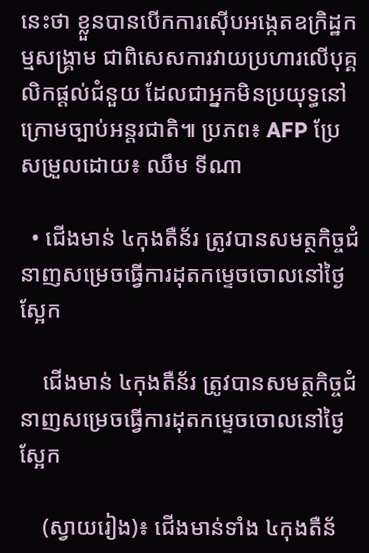នេះថា ខ្លួនបានបើកការស៊ើបអង្កេតឧក្រិដ្ឋកម្មសង្គ្រាម ជាពិសេសការវាយប្រហារលើបុគ្គលិកផ្តល់ជំនួយ ដែលជាអ្នកមិនប្រយុទ្ធនៅក្រោមច្បាប់អន្តរជាតិ៕ ប្រភព៖ AFP ប្រែសម្រួលដោយ៖ ឈឹម ទីណា

  • ជើងមាន់ ៤កុងតឺន័រ ត្រូវបានសមត្ថកិច្ចជំនាញសម្រេចធ្វើការដុតកម្ទេចចោលនៅថ្ងៃស្អែក

    ជើងមាន់ ៤កុងតឺន័រ ត្រូវបានសមត្ថកិច្ចជំនាញសម្រេចធ្វើការដុតកម្ទេចចោលនៅថ្ងៃស្អែក

    (ស្វាយរៀង)៖ ជើងមាន់ទាំង ៤កុងតឺន័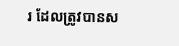រ ដែលត្រូវបានស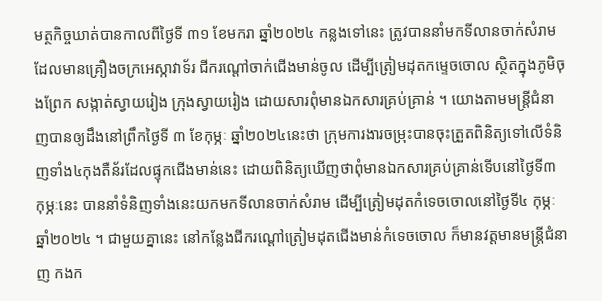មត្ថកិច្ចឃាត់បានកាលពីថ្ងៃទី ៣១ ខែមករា ឆ្នាំ២០២៤ កន្លងទៅនេះ ត្រូវបាននាំមកទីលានចាក់សំរាមដែលមានគ្រឿងចក្រអេស្កាវាទ័រ ជីករណ្ដៅចាក់ជើងមាន់ចូល ដើម្បីត្រៀមដុតកម្ទេចចោល ស្ថិតក្នុងភូមិចុងព្រែក សង្កាត់ស្វាយរៀង ក្រុងស្វាយរៀង ដោយសារពុំមានឯកសារគ្រប់គ្រាន់ ។ យោងតាមមន្ត្រីជំនាញបានឲ្យដឹងនៅព្រឹកថ្ងៃទី ៣ ខែកុម្ភៈ ឆ្នាំ២០២៤នេះថា ក្រុមការងារចម្រុះបានចុះត្រួតពិនិត្យទៅលើទំនិញទាំង៤កុងតឺន័រដែលផ្ទុកជើងមាន់នេះ ដោយពិនិត្យឃើញថាពុំមានឯកសារគ្រប់គ្រាន់ទើបនៅថ្ងៃទី៣ កុម្ភៈនេះ បាននាំទំនិញទាំងនេះយកមកទីលានចាក់សំរាម ដើម្បីត្រៀមដុតកំទេចចោលនៅថ្ងៃទី៤ កុម្ភៈ ឆ្នាំ២០២៤ ។ ជាមួយគ្នានេះ នៅកន្លែងជីករណ្ដៅត្រៀមដុតជើងមាន់កំទេចចោល ក៏មានវត្តមានមន្ត្រីជំនាញ កងក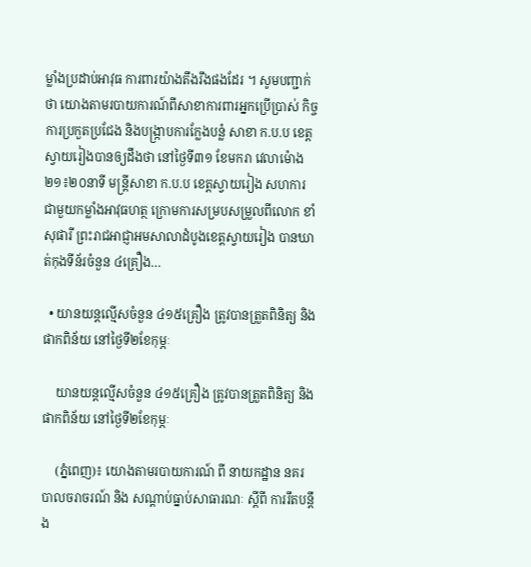ម្លាំងប្រដាប់អាវុធ ការពារយ៉ាងតឹងរឹងផងដែរ ។ សូមបញ្ជាក់ថា យោងតាមរបាយការណ៍ពីសាខាការពារអ្នកប្រើប្រាស់ កិច្ចការប្រកួតប្រជែង និងបង្ក្រាបការក្លែងបន្លំ សាខា ក.ប.ប ខេត្តស្វាយរៀងបានឲ្យដឹងថា នៅថ្ងៃទី៣១ ខែមករា វេលាម៉ោង ២១៖២០នាទី មន្ត្រីសាខា ក.ប.ប ខេត្តស្វាយរៀង សហការជាមួយកម្លាំងអាវុធហត្ថ ក្រោមការសម្របសម្រួលពីលោក ខាំ សុផារី ព្រះរាជអាជ្ញាអមសាលាដំបូងខេត្តស្វាយរៀង បានឃាត់កុងទីន័រចំនួន ៤គ្រឿង…

  • យានយន្តល្មើសចំនួន ៤១៥គ្រឿង ត្រូវបានត្រួតពិនិត្យ និងផាកពិន័យ នៅថ្ងៃទី២ខែកុម្ភៈ

    យានយន្តល្មើសចំនួន ៤១៥គ្រឿង ត្រូវបានត្រួតពិនិត្យ និងផាកពិន័យ នៅថ្ងៃទី២ខែកុម្ភៈ

    (ភ្នំពេញ)៖ យោងតាមរបាយការណ៍ ពី នាយកដ្ឋាន នគរបាលចរាចរណ៍ និង សណ្តាប់ធ្នាប់សាធារណៈ ស្តីពី ការរឹតបន្ដឹង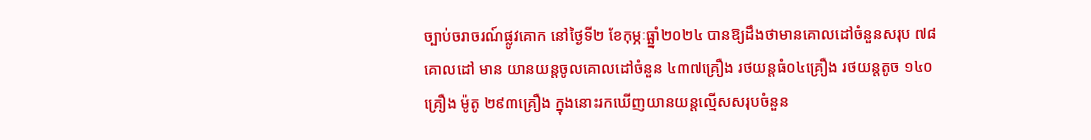ច្បាប់ចរាចរណ៍ផ្លូវគោក នៅថ្ងៃទី២ ខែកុម្ភៈធ្ឆ្នាំ២០២៤ បានឱ្យដឹងថាមានគោលដៅចំនួនសរុប ៧៨គោលដៅ មាន យានយន្តចូលគោលដៅចំនួន ៤៣៧គ្រឿង រថយន្តធំ០៤គ្រឿង រថយន្តតូច ១៤០គ្រឿង ម៉ូតូ ២៩៣គ្រឿង ក្នុងនោះរកឃើញយានយន្តល្មើសសរុបចំនួន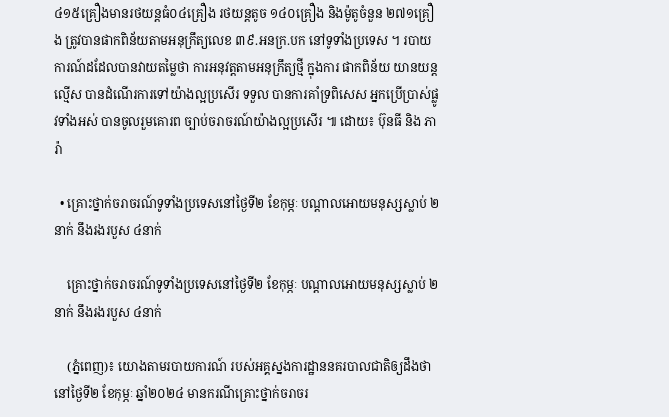៤១៥គ្រឿងមានរថយន្តធំ០៤គ្រឿង រថយន្តតូច ១៤០គ្រឿង និងម៉ូតូចំនួន ២៧១គ្រឿង ត្រូវបានផាកពិន័យតាមអនុក្រឹត្យលេខ ៣៩.អនក្រ.បក នៅទូទាំងប្រទេស ។ របាយការណ៍ដដែលបានវាយតម្លៃថា ការអនុវត្តតាមអនុក្រឹត្យថ្មី ក្នុងការ ផាកពិន័យ យានយន្តល្មើស បានដំណើរការទៅយ៉ាងល្អប្រសើរ ទទួល បានការគាំទ្រពិសេស អ្នកប្រើប្រាស់ផ្លូវទាំងអស់ បានចូលរួមគោរព ច្បាប់ចរាចរណ៍យ៉ាងល្អប្រសើរ ៕ ដោយ៖ ប៊ុនធី និង ភារ៉ា

  • គ្រោះថ្នាក់ចរាចរណ៍ទូទាំងប្រទេសនៅថ្ងៃទី២ ខែកុម្ភៈ បណ្តាលអោយមនុស្សស្លាប់ ២នាក់ នឹងរងរបួស ៤នាក់

    គ្រោះថ្នាក់ចរាចរណ៍ទូទាំងប្រទេសនៅថ្ងៃទី២ ខែកុម្ភៈ បណ្តាលអោយមនុស្សស្លាប់ ២នាក់ នឹងរងរបួស ៤នាក់

    (ភ្នំពេញ)៖ យោងតាមរបាយការណ៍ របស់អគ្គស្នងការដ្ឋាននគរបាលជាតិឲ្យដឹងថា នៅថ្ងៃទី២ ខែកុម្ភៈ ឆ្នាំ២០២៤ មានករណីគ្រោះថ្នាក់ចរាចរ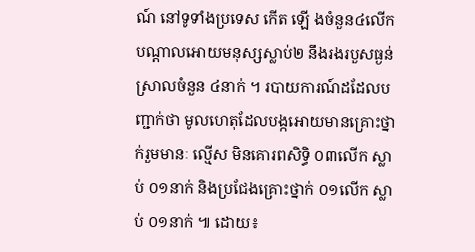ណ៍ នៅទូទាំងប្រទេស កើត ឡើ ងចំនួន៤លើក បណ្តាលអោយមនុស្សស្លាប់២ នឹងរងរបួសធ្ងន់ ស្រាលចំនួន ៤នាក់ ។ របាយការណ៍ដដែលបញ្ជាក់ថា មូលហេតុដែលបង្កអោយមានគ្រោះថ្នាក់រួមមានៈ ល្មើស មិនគោរពសិទ្ធិ ០៣លើក ស្លាប់ ០១នាក់ និងប្រជែងគ្រោះថ្នាក់ ០១លើក ស្លាប់ ០១នាក់ ៕ ដោយ៖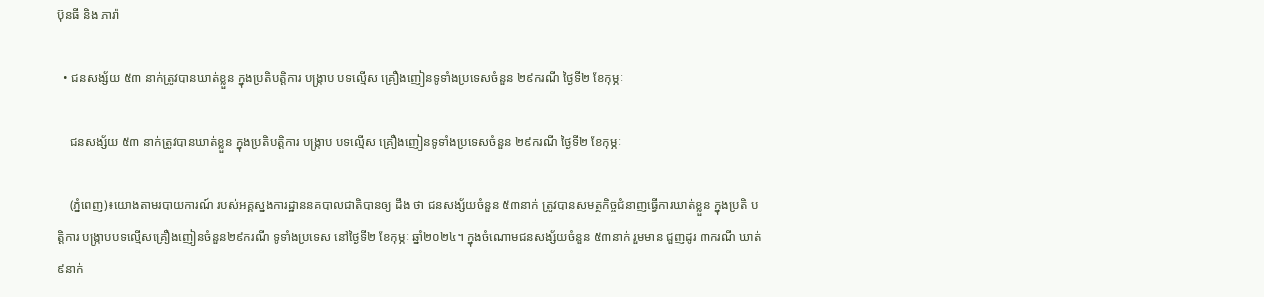ប៊ុនធី និង ភារ៉ា

  • ជនសង្ស័យ ៥៣ នាក់ត្រូវបានឃាត់ខ្លួន ក្នុងប្រតិបត្តិការ បង្ក្រាប បទល្មើស គ្រឿងញៀនទូទាំងប្រទេសចំនួន ២៩ករណី ថ្ងៃទី២ ខែកុម្ភៈ

    ជនសង្ស័យ ៥៣ នាក់ត្រូវបានឃាត់ខ្លួន ក្នុងប្រតិបត្តិការ បង្ក្រាប បទល្មើស គ្រឿងញៀនទូទាំងប្រទេសចំនួន ២៩ករណី ថ្ងៃទី២ ខែកុម្ភៈ

    (ភ្នំពេញ)៖យោងតាមរបាយការណ៍ របស់អគ្គស្នងការដ្ឋាននគបាលជាតិបានឲ្យ ដឹង ថា ជនសង្ស័យចំនួន ៥៣នាក់ ត្រូវបានសមត្ថកិច្ចជំនាញធ្វេីការឃាត់ខ្លួន ក្នុងប្រតិ បត្តិការ បង្ក្រាបបទល្មើសគ្រឿងញៀនចំនួន២៩ករណី ទូទាំងប្រទេស នៅថ្ងៃទី២ ខែកុម្ភៈ ឆ្នាំ២០២៤។ ក្នុងចំណោមជនសង្ស័យចំនួន ៥៣នាក់ រួមមាន ជួញដូរ ៣ករណី ឃាត់ ៩នាក់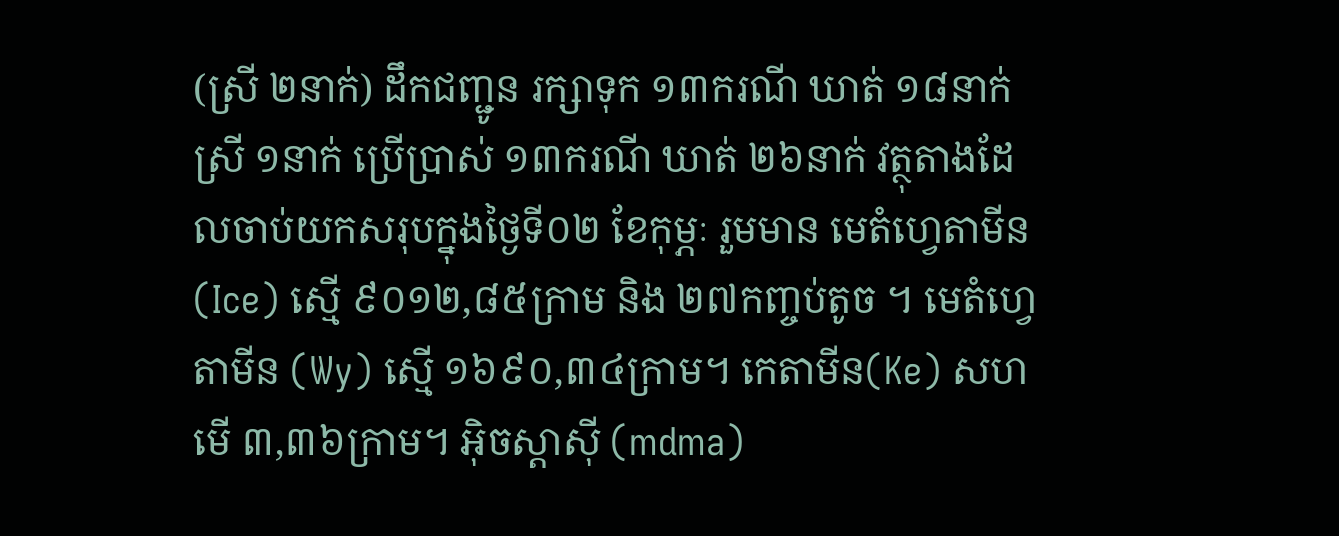(ស្រី ២នាក់) ដឹកជញ្ជូន រក្សាទុក ១៣ករណី ឃាត់ ១៨នាក់ស្រី ១នាក់ ប្រើប្រាស់ ១៣ករណី ឃាត់ ២៦នាក់ វត្ថុតាងដែលចាប់យកសរុបក្នុងថ្ងៃទី០២ ខែកុម្ភៈ រួមមាន មេតំហ្វេតាមីន(Ice) ស្មើ ៩០១២,៨៥ក្រាម និង ២៧កញ្ចប់តូច ។ មេតំហ្វេតាមីន (Wy) ស្មើ ១៦៩០,៣៤ក្រាម។ កេតាមីន(Ke) សហមើ ៣,៣៦ក្រាម។ អុិចស្តាសុី (mdma)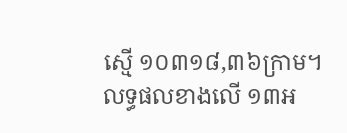ស្មើ ១០៣១៨,៣៦ក្រាម។ លទ្ធផលខាងលើ ១៣អ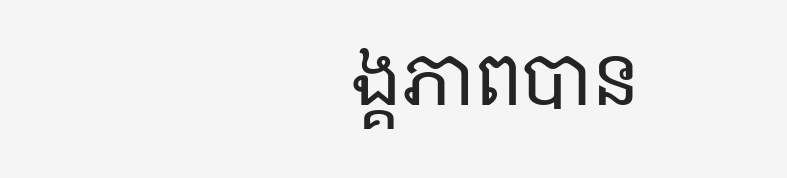ង្គភាពបាន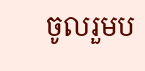ចូលរួមប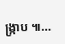ង្ក្រាប ៕…